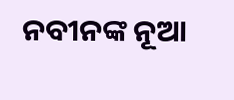ନବୀନଙ୍କ ନୂଆ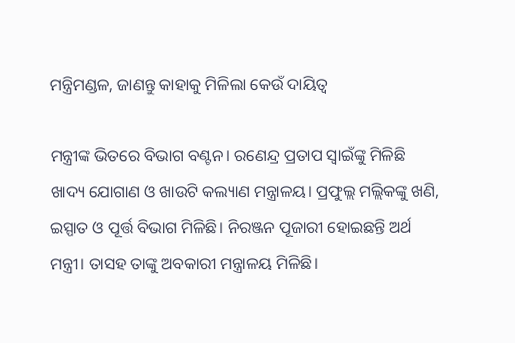ମନ୍ତ୍ରିମଣ୍ଡଳ, ଜାଣନ୍ତୁ କାହାକୁ ମିଳିଲା କେଉଁ ଦାୟିତ୍ୱ

ମନ୍ତ୍ରୀଙ୍କ ଭିତରେ ବିଭାଗ ବଣ୍ଟନ। ରଣେନ୍ଦ୍ର ପ୍ରତାପ ସ୍ୱାଇଁଙ୍କୁ ମିଳିଛି ଖାଦ୍ୟ ଯୋଗାଣ ଓ ଖାଉଟି କଲ୍ୟାଣ ମନ୍ତ୍ରାଳୟ। ପ୍ରଫୁଲ୍ଲ ମଲ୍ଲିକଙ୍କୁ ଖଣି, ଇସ୍ପାତ ଓ ପୂର୍ତ୍ତ ବିଭାଗ ମିଳିଛି। ନିରଞ୍ଜନ ପୂଜାରୀ ହୋଇଛନ୍ତି ଅର୍ଥ ମନ୍ତ୍ରୀ। ତାସହ ତାଙ୍କୁ ଅବକାରୀ ମନ୍ତ୍ରାଳୟ ମିଳିଛି।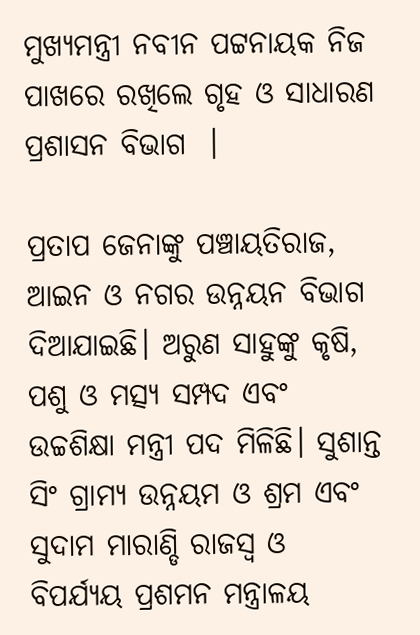ମୁଖ୍ୟମନ୍ତ୍ରୀ ନବୀନ ପଟ୍ଟନାୟକ ନିଜ ପାଖରେ ରଖିଲେ ଗୃହ ଓ ସାଧାରଣ ପ୍ରଶାସନ ବିଭାଗ  ।

ପ୍ରତାପ ଜେନାଙ୍କୁ ପଞ୍ଚାୟତିରାଜ, ଆଇନ ଓ ନଗର ଉନ୍ନୟନ ବିଭାଗ ଦିଆଯାଇଛି। ଅରୁଣ ସାହୁଙ୍କୁ କୃଷି, ପଶୁ ଓ ମତ୍ସ୍ୟ ସମ୍ପଦ ଏବଂ ଉଚ୍ଚଶିକ୍ଷା ମନ୍ତ୍ରୀ ପଦ ମିଳିଛି। ସୁଶାନ୍ତ ସିଂ ଗ୍ରାମ୍ୟ ଉନ୍ନୟମ ଓ ଶ୍ରମ ଏବଂ ସୁଦାମ ମାରାଣ୍ଡି ରାଜସ୍ୱ ଓ ବିପର୍ଯ୍ୟୟ ପ୍ରଶମନ ମନ୍ତ୍ରାଳୟ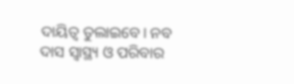ଦାୟିତ୍ୱ ତୁଲାଇବେ। ନବ ଦାସ ସ୍ୱାସ୍ଥ୍ୟ ଓ ପରିବାର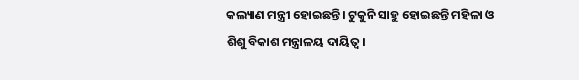କଲ୍ୟାଣ ମନ୍ତ୍ରୀ ହୋଇଛନ୍ତି। ଟୁକୁନି ସାହୁ ହୋଇଛନ୍ତି ମହିଳା ଓ ଶିଶୁ ବିକାଶ ମନ୍ତ୍ରାଳୟ ଦାୟିତ୍ୱ।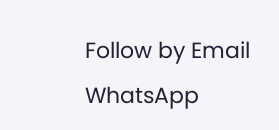Follow by Email
WhatsApp